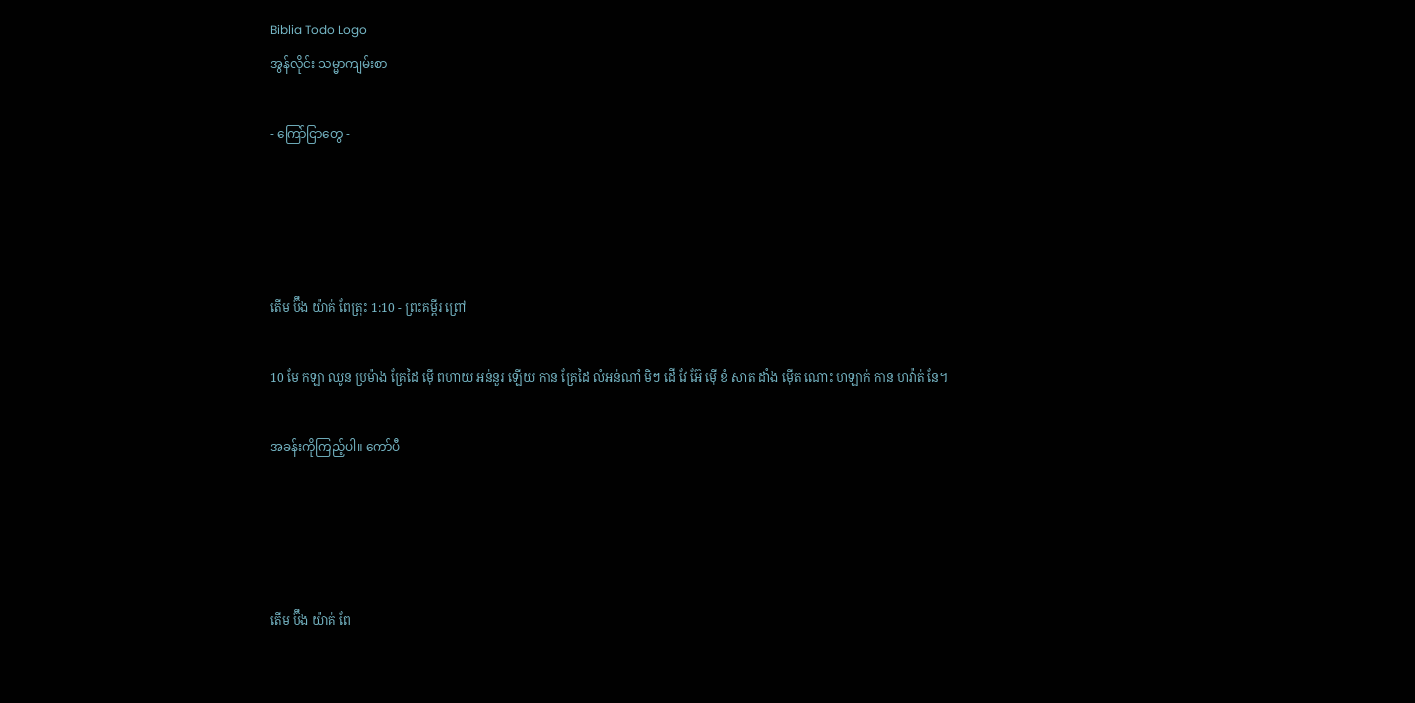Biblia Todo Logo
အွန်လိုင်း သမ္မာကျမ်းစာ

- ကြော်ငြာတွေ -




តើម ប៊ឹង យ៉ាគ់ ពែត្រុះ 1:10 - ព្រះគម្ពីរ ព្រៅ

10 មែ កឡា ឈូន ប្រម៉ាង គ្រែដៃ ម៉ើ ពហាយ អន់នួរ ឡើយ កាន គ្រែដៃ លំអន់ណាំ មិៗ ដើ វែ អ៊ែ ម៉ើ ខំ សាត ដាំង ម៉ើត ណោះ ហឡាក់ កាន ហវ៉ាត់ នែ។

အခန်းကိုကြည့်ပါ။ ကော်ပီ




តើម ប៊ឹង យ៉ាគ់ ពែ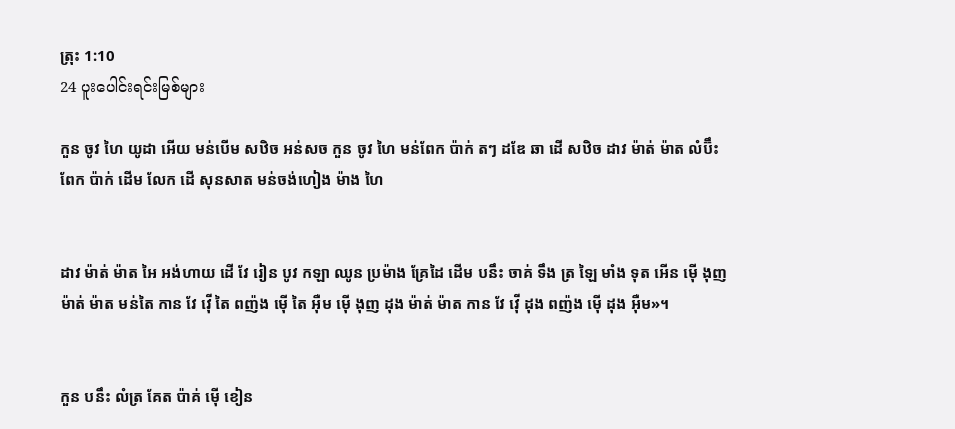ត្រុះ 1:10
24 ပူးပေါင်းရင်းမြစ်များ

កួន ចូវ ហៃ យូដា អើយ មន់បើម សឋិច អន់សច កួន ចូវ ហៃ មន់ពែក ប៉ាក់ តៗ ដឌែ ឆា ដើ សឋិច ដាវ ម៉ាត់ ម៉ាត លំប៊ឹះ ពែក ប៉ាក់ ដើម លែក ដើ សុនសាត មន់ចង់ហៀង ម៉ាង ហៃ


ដាវ ម៉ាត់ ម៉ាត អៃ អង់ហាយ ដើ វែ រៀន បូវ កឡា ឈូន ប្រម៉ាង គ្រែដៃ ដើម បនឹះ ចាគ់ ទឹង ត្រ ឡៃ មាំង ទុត អើន ម៉ើ ងុញ ម៉ាត់ ម៉ាត មន់តៃ កាន វែ វ៉ើ តៃ ពញ៉ង ម៉ើ តៃ អ៊ឺម ម៉ើ ងុញ ដុង ម៉ាត់ ម៉ាត កាន វែ វ៉ើ ដុង ពញ៉ង ម៉ើ ដុង អ៊ឺម»។


កួន បនឹះ លំត្រ គែត ប៉ាគ់ ម៉ើ ខៀន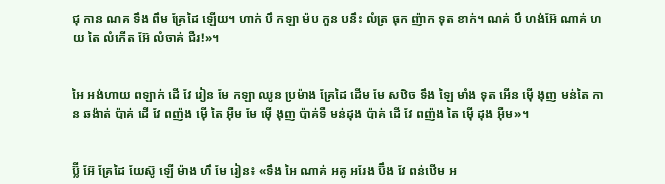ជុ កាន ណគ ទឹង ពឹម គ្រែដៃ ឡើយ។ ហាក់ បឹ កឡា ម៉ប កួន បនឹះ លំត្រ ធុក ញ៉ាក ទុត ខាក់។ ណគ់ បឹ ហង់អ៊ែ ណាគ់ ហយ តៃ លំកើត អ៊ែ លំចាគ់ ជឺរ!»។


អៃ អង់ហាយ ពឡាក់ ដើ វែ រៀន មែ កឡា ឈូន ប្រម៉ាង គ្រែដៃ ដើម មែ សឋិច ទឹង ឡៃ មាំង ទុត អើន ម៉ើ ងុញ មន់តៃ កាន ឆង៉ាត់ ប៉ាគ់ ដើ វែ ពញ៉ង ម៉ើ តៃ អ៊ឺម មែ ម៉ើ ងុញ ប៉ាគ់ទឺ មន់ដុង ប៉ាគ់ ដើ វែ ពញ៉ង តៃ ម៉ើ ដុង អ៊ឺម»។


ប៊្លី អ៊ែ គ្រែដៃ យែស៊ូ ឡើ ម៉ាង ហឹ មែ រៀន៖ «ទឹង អៃ ណាគ់ អគូ អរែង ប៊ឹង វែ ពន់ឋើម អ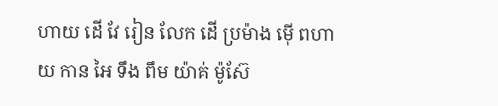ហាយ ដើ វែ រៀន លែក ដើ ប្រម៉ាង ម៉ើ ពហាយ កាន អៃ ទឹង ពឹម យ៉ាគ់ ម៉ូស៊ែ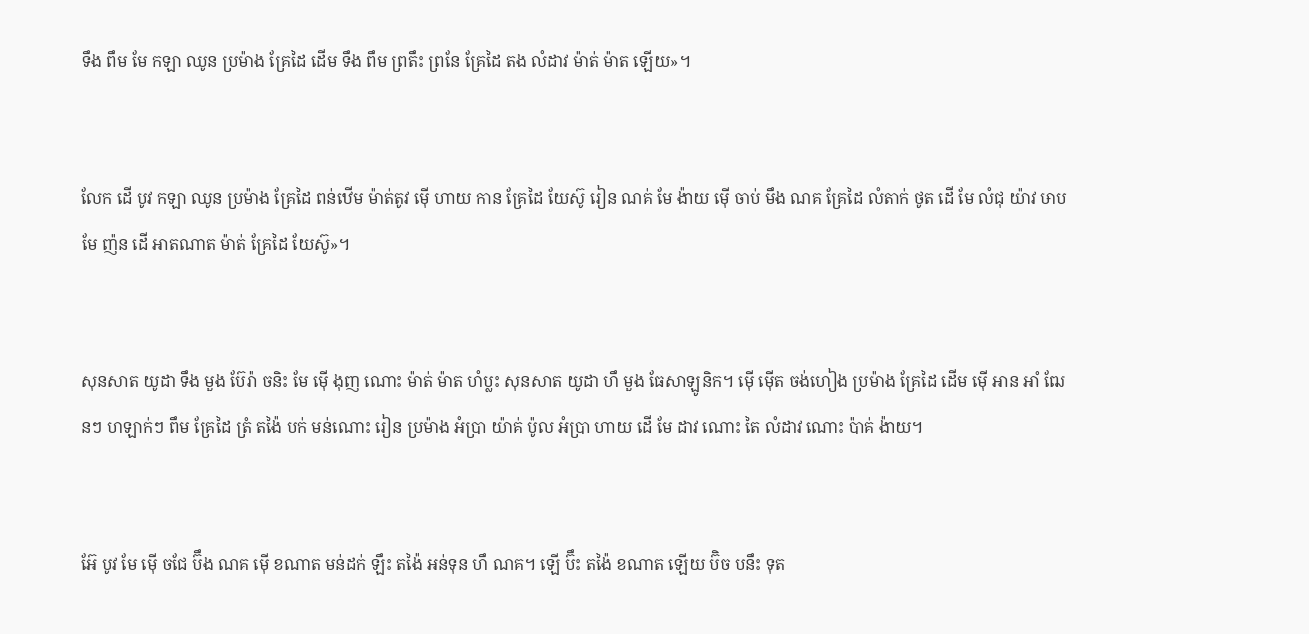ទឹង ពឹម មែ កឡា ឈូន ប្រម៉ាង គ្រែដៃ ដើម ទឹង ពឹម ព្រតឹះ ព្រនែ គ្រែដៃ តង លំដាវ ម៉ាត់ ម៉ាត ឡើយ»។


លែក ដើ បូវ កឡា ឈូន ប្រម៉ាង គ្រែដៃ ពន់ឋើម ម៉ាត់តូវ ម៉ើ ហាយ កាន គ្រែដៃ យែស៊ូ រៀន ណគ់ មែ ង៉ាយ ម៉ើ ចាប់ មឹង ណគ គ្រែដៃ លំតាក់ ថូត ដើ មែ លំជុ យ៉ាវ ឞាប មែ ញ៉ន ដើ អាតណាត ម៉ាត់ គ្រែដៃ យែស៊ូ»។


សុនសាត យូដា ទឹង មួង ប៊ែរ៉ា ចនិះ មែ ម៉ើ ងុញ ណោះ ម៉ាត់ ម៉ាត ហំប្លះ សុនសាត យូដា ហឹ មួង ធែសាឡូនិក។ ម៉ើ ម៉ើត ចង់ហៀង ប្រម៉ាង គ្រែដៃ ដើម ម៉ើ អាន អាំ ឍែនៗ ហឡាក់ៗ ពឹម គ្រែដៃ ត្រំ តង៉ៃ បក់ មន់ណោះ រៀន ប្រម៉ាង អំប្រា យ៉ាគ់ ប៉ូល អំប្រា ហាយ ដើ មែ ដាវ ណោះ តៃ លំដាវ ណោះ ប៉ាគ់ ង៉ាយ។


អ៊ែ បូវ មែ ម៉ើ ចជែ ប៊ឹង ណគ ម៉ើ ខណាត មន់ដក់ ឡឹះ តង៉ៃ អន់ទុន ហឹ ណគ។ ឡើ ប៊ឹះ តង៉ៃ ខណាត ឡើយ ប៊ិច បនឹះ ទុត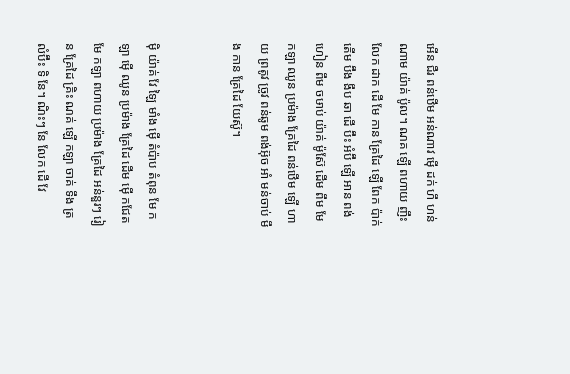អើន ជឺរ ពន់ឋើម អន់ណាវ ម៉ើ ដក់ ហឹ ហន់ណាម យ៉ាគ់ ប៉ូល។ ណគ ឡើ ពហាយ ញឹះ លែក ដាក ដើ មែ កាន គ្រែដៃ ឡើ ពែក ប៉ាក់ តើម ប៊ឹង ងឹប ឆា ដើ ប៊ឹះ អំប៊ឹ ឡើ អាន ពង់ហៀន ពឹម ចឞាប់ យ៉ាគ់ ម៉ូស៊ែ ដើម ពឹម មែ កឡា ឈូន ប្រម៉ាង គ្រែដៃ ពន់ឋើម ឡើ ហាយ ព្រតូវ ច្រូវ ពន់ឆូម ពង់អ៊ុច អាំ មន់ចាប់ មឹង កាន គ្រែដៃ យែស៊ូ។


ម៉ិ យ៉ាគ់ វែ ឡៃ មាំង ម៉ើ តំប៉ាប តំពុន មែ កឡា ម៉ើ ឈូន ប្រម៉ាង គ្រែដៃ ដើម ម៉ើ កជែត មែ កឡា ពហាយ ប្រម៉ាង គ្រែដៃ អន់នួរៗ រៀន គ្រែដៃ គ្រិះ ណគ់ ឡើ កឡា ចាគ់ ទឹង ត្រ លំប៊ឹះ ទិ នែ។ ណិះៗ នែ លែក ដើ វែ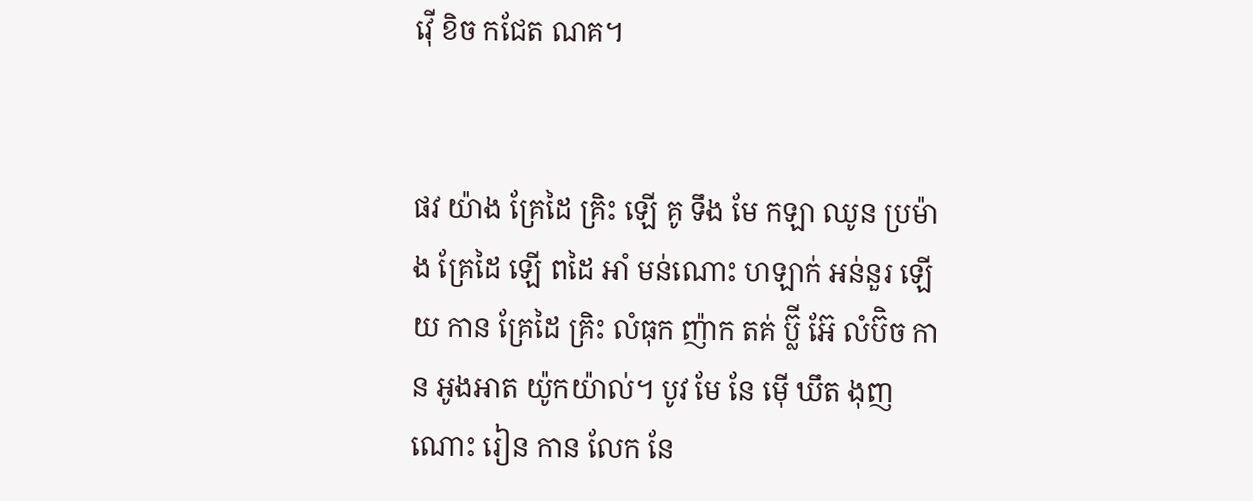វ៉ើ ខិច កជែត ណគ។


ផវ យ៉ាង គ្រែដៃ គ្រិះ ឡើ គូ ទឹង មែ កឡា ឈូន ប្រម៉ាង គ្រែដៃ ឡើ ពដៃ អាំ មន់ណោះ ហឡាក់ អន់នួរ ឡើយ កាន គ្រែដៃ គ្រិះ លំធុក ញ៉ាក តគ់ ប៊្លី អ៊ែ លំប៊ិច កាន អូងអាត យ៉ូកយ៉ាល់។ បូវ មែ នែ ម៉ើ ឃឹត ងុញ ណោះ រៀន កាន លែក នែ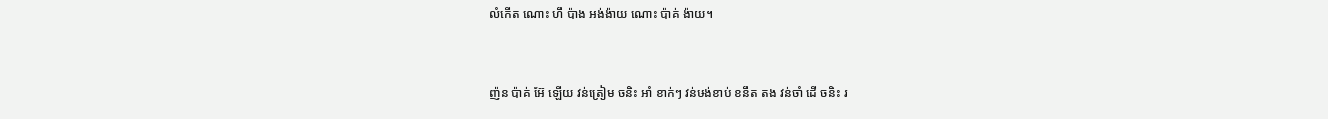លំកើត ណោះ ហឹ ប៉ាង អង់ង៉ាយ ណោះ ប៉ាគ់ ង៉ាយ។


ញ៉ន ប៉ាគ់ អ៊ែ ឡើយ វន់ត្រៀម ចនិះ អាំ ខាក់ៗ វន់ឞង់ខាប់ ខនឹត តង វន់ចាំ ដើ ចនិះ រ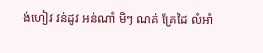ង់ហៀវ វន់ដូវ អន់ណាំ មិៗ ណគ់ គ្រែដៃ លំអាំ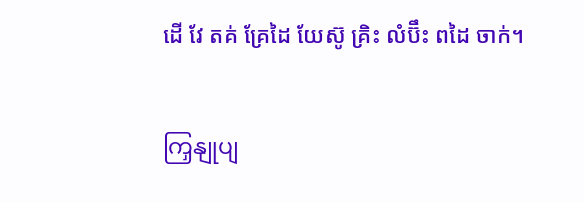ដើ វែ តគ់ គ្រែដៃ យែស៊ូ គ្រិះ លំប៊ឹះ ពដៃ ចាក់។


ကြှနျုပျ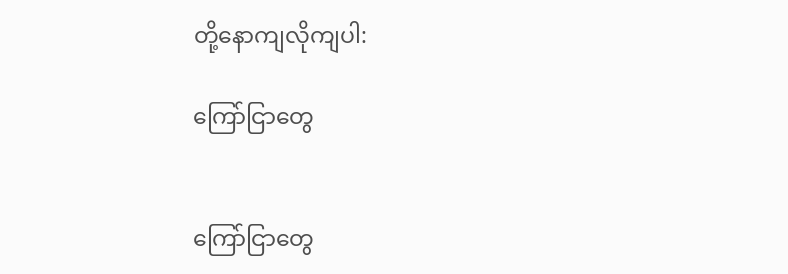တို့နောကျလိုကျပါ:

ကြော်ငြာတွေ


ကြော်ငြာတွေ